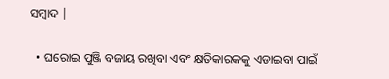ସମ୍ବାଦ |

  • ଘରୋଇ ପୁଞ୍ଜି ବଜାୟ ରଖିବା ଏବଂ କ୍ଷତିକାରକକୁ ଏଡାଇବା ପାଇଁ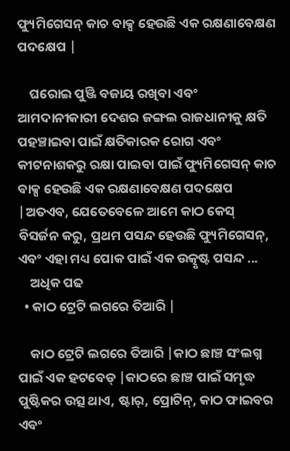ଫ୍ୟୁମିଗେସନ୍ କାଚ ବାକ୍ସ ହେଉଛି ଏକ ରକ୍ଷଣାବେକ୍ଷଣ ପଦକ୍ଷେପ |

    ଘରୋଇ ପୁଞ୍ଜି ବଜାୟ ରଖିବା ଏବଂ ଆମଦାନୀକାରୀ ଦେଶର ଜଙ୍ଗଲ ରାଜଧାନୀକୁ କ୍ଷତି ପହଞ୍ଚାଇବା ପାଇଁ କ୍ଷତିକାରକ ରୋଗ ଏବଂ କୀଟନାଶକରୁ ରକ୍ଷା ପାଇବା ପାଇଁ ଫ୍ୟୁମିଗେସନ୍ କାଚ ବାକ୍ସ ହେଉଛି ଏକ ରକ୍ଷଣାବେକ୍ଷଣ ପଦକ୍ଷେପ |ଅତଏବ, ଯେତେବେଳେ ଆମେ କାଠ କେସ୍ ବିସର୍ଜନ କରୁ, ପ୍ରଥମ ପସନ୍ଦ ହେଉଛି ଫ୍ୟୁମିଗେସନ୍, ଏବଂ ଏହା ମଧ୍ୟ ପୋକ ପାଇଁ ଏକ ଉତ୍କୃଷ୍ଟ ପସନ୍ଦ ...
    ଅଧିକ ପଢ
  • କାଠ ଟ୍ରେଟି ଲଗରେ ତିଆରି |

    କାଠ ଟ୍ରେଟି ଲଗରେ ତିଆରି |କାଠ ଛାଞ୍ଚ ସଂଲଗ୍ନ ପାଇଁ ଏକ ହଟବେଡ୍ |କାଠରେ ଛାଞ୍ଚ ପାଇଁ ସମୃଦ୍ଧ ପୁଷ୍ଟିକର ଉତ୍ସ ଥାଏ, ଷ୍ଟାର୍, ପ୍ରୋଟିନ୍, କାଠ ଫାଇବର ଏବଂ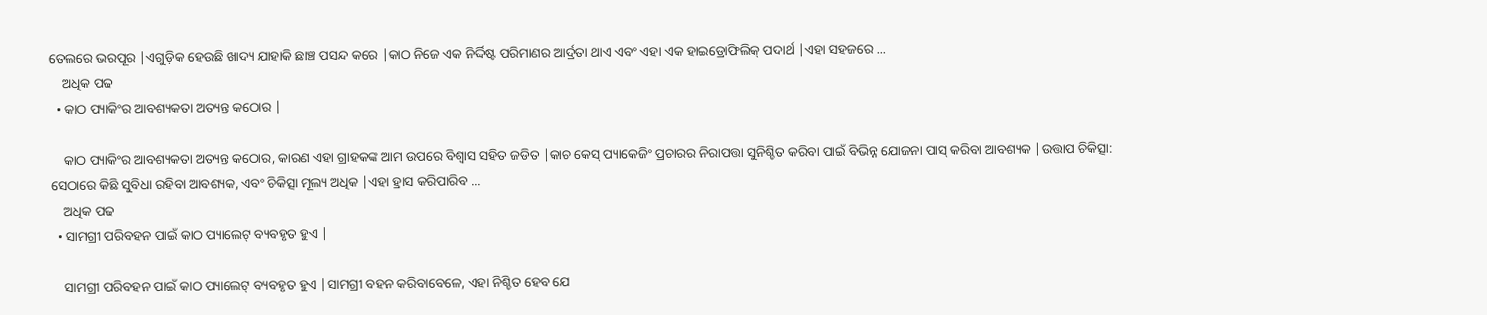ତେଲରେ ଭରପୂର |ଏଗୁଡ଼ିକ ହେଉଛି ଖାଦ୍ୟ ଯାହାକି ଛାଞ୍ଚ ପସନ୍ଦ କରେ |କାଠ ନିଜେ ଏକ ନିର୍ଦ୍ଦିଷ୍ଟ ପରିମାଣର ଆର୍ଦ୍ରତା ଥାଏ ଏବଂ ଏହା ଏକ ହାଇଡ୍ରୋଫିଲିକ୍ ପଦାର୍ଥ |ଏହା ସହଜରେ ...
    ଅଧିକ ପଢ
  • କାଠ ପ୍ୟାକିଂର ଆବଶ୍ୟକତା ଅତ୍ୟନ୍ତ କଠୋର |

    କାଠ ପ୍ୟାକିଂର ଆବଶ୍ୟକତା ଅତ୍ୟନ୍ତ କଠୋର, କାରଣ ଏହା ଗ୍ରାହକଙ୍କ ଆମ ଉପରେ ବିଶ୍ୱାସ ସହିତ ଜଡିତ |କାଚ କେସ୍ ପ୍ୟାକେଜିଂ ପ୍ରଚାରର ନିରାପତ୍ତା ସୁନିଶ୍ଚିତ କରିବା ପାଇଁ ବିଭିନ୍ନ ଯୋଜନା ପାସ୍ କରିବା ଆବଶ୍ୟକ |ଉତ୍ତାପ ଚିକିତ୍ସା: ସେଠାରେ କିଛି ସୁବିଧା ରହିବା ଆବଶ୍ୟକ, ଏବଂ ଚିକିତ୍ସା ମୂଲ୍ୟ ଅଧିକ |ଏହା ହ୍ରାସ କରିପାରିବ ...
    ଅଧିକ ପଢ
  • ସାମଗ୍ରୀ ପରିବହନ ପାଇଁ କାଠ ପ୍ୟାଲେଟ୍ ବ୍ୟବହୃତ ହୁଏ |

    ସାମଗ୍ରୀ ପରିବହନ ପାଇଁ କାଠ ପ୍ୟାଲେଟ୍ ବ୍ୟବହୃତ ହୁଏ |ସାମଗ୍ରୀ ବହନ କରିବାବେଳେ, ଏହା ନିଶ୍ଚିତ ହେବ ଯେ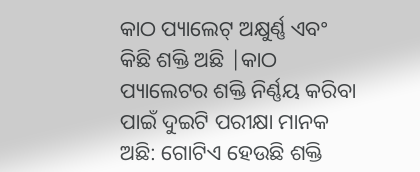କାଠ ପ୍ୟାଲେଟ୍ ଅକ୍ଷୁର୍ଣ୍ଣ ଏବଂ କିଛି ଶକ୍ତି ଅଛି |କାଠ ପ୍ୟାଲେଟର ଶକ୍ତି ନିର୍ଣ୍ଣୟ କରିବା ପାଇଁ ଦୁଇଟି ପରୀକ୍ଷା ମାନକ ଅଛି: ଗୋଟିଏ ହେଉଛି ଶକ୍ତି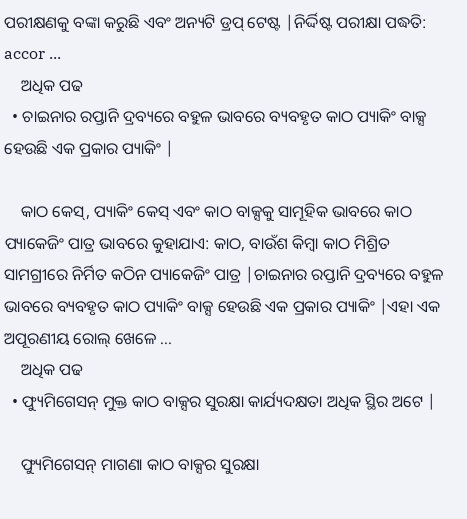ପରୀକ୍ଷଣକୁ ବଙ୍କା କରୁଛି ଏବଂ ଅନ୍ୟଟି ଡ୍ରପ୍ ଟେଷ୍ଟ |ନିର୍ଦ୍ଦିଷ୍ଟ ପରୀକ୍ଷା ପଦ୍ଧତି: accor ...
    ଅଧିକ ପଢ
  • ଚାଇନାର ରପ୍ତାନି ଦ୍ରବ୍ୟରେ ବହୁଳ ଭାବରେ ବ୍ୟବହୃତ କାଠ ପ୍ୟାକିଂ ବାକ୍ସ ହେଉଛି ଏକ ପ୍ରକାର ପ୍ୟାକିଂ |

    କାଠ କେସ୍, ପ୍ୟାକିଂ କେସ୍ ଏବଂ କାଠ ବାକ୍ସକୁ ସାମୂହିକ ଭାବରେ କାଠ ପ୍ୟାକେଜିଂ ପାତ୍ର ଭାବରେ କୁହାଯାଏ: କାଠ, ବାଉଁଶ କିମ୍ବା କାଠ ମିଶ୍ରିତ ସାମଗ୍ରୀରେ ନିର୍ମିତ କଠିନ ପ୍ୟାକେଜିଂ ପାତ୍ର |ଚାଇନାର ରପ୍ତାନି ଦ୍ରବ୍ୟରେ ବହୁଳ ଭାବରେ ବ୍ୟବହୃତ କାଠ ପ୍ୟାକିଂ ବାକ୍ସ ହେଉଛି ଏକ ପ୍ରକାର ପ୍ୟାକିଂ |ଏହା ଏକ ଅପୂରଣୀୟ ରୋଲ୍ ଖେଳେ ...
    ଅଧିକ ପଢ
  • ଫ୍ୟୁମିଗେସନ୍ ମୁକ୍ତ କାଠ ବାକ୍ସର ସୁରକ୍ଷା କାର୍ଯ୍ୟଦକ୍ଷତା ଅଧିକ ସ୍ଥିର ଅଟେ |

    ଫ୍ୟୁମିଗେସନ୍ ମାଗଣା କାଠ ବାକ୍ସର ସୁରକ୍ଷା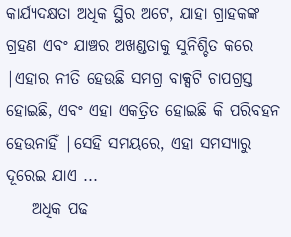କାର୍ଯ୍ୟଦକ୍ଷତା ଅଧିକ ସ୍ଥିର ଅଟେ, ଯାହା ଗ୍ରାହକଙ୍କ ଗ୍ରହଣ ଏବଂ ଯାଞ୍ଚର ଅଖଣ୍ଡତାକୁ ସୁନିଶ୍ଚିତ କରେ |ଏହାର ନୀତି ହେଉଛି ସମଗ୍ର ବାକ୍ସଟି ଚାପଗ୍ରସ୍ତ ହୋଇଛି, ଏବଂ ଏହା ଏକତ୍ରିତ ହୋଇଛି କି ପରିବହନ ହେଉନାହିଁ |ସେହି ସମୟରେ, ଏହା ସମସ୍ୟାରୁ ଦୂରେଇ ଯାଏ ...
    ଅଧିକ ପଢ